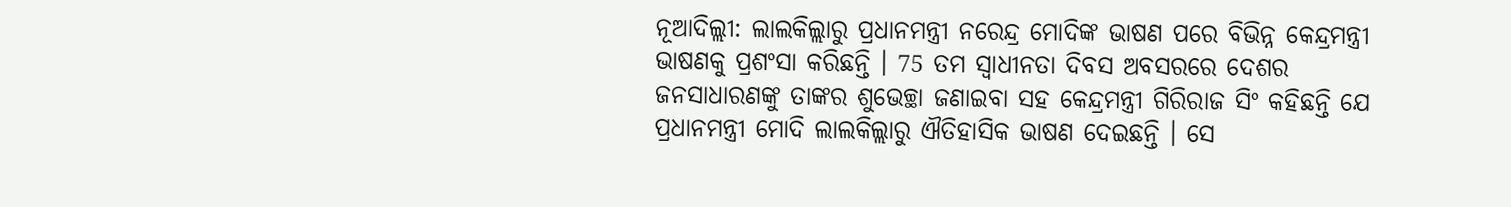ନୂଆଦିଲ୍ଲୀ: ଲାଲକିଲ୍ଲାରୁ ପ୍ରଧାନମନ୍ତ୍ରୀ ନରେନ୍ଦ୍ର ମୋଦିଙ୍କ ଭାଷଣ ପରେ ବିଭିନ୍ନ କେନ୍ଦ୍ରମନ୍ତ୍ରୀ ଭାଷଣକୁ ପ୍ରଶଂସା କରିଛନ୍ତି । 75 ତମ ସ୍ବାଧୀନତା ଦିବସ ଅବସରରେ ଦେଶର ଜନସାଧାରଣଙ୍କୁ ତାଙ୍କର ଶୁଭେଚ୍ଛା ଜଣାଇବା ସହ କେନ୍ଦ୍ରମନ୍ତ୍ରୀ ଗିରିରାଜ ସିଂ କହିଛନ୍ତି ଯେ ପ୍ରଧାନମନ୍ତ୍ରୀ ମୋଦି ଲାଲକିଲ୍ଲାରୁ ଐତିହାସିକ ଭାଷଣ ଦେଇଛନ୍ତି । ସେ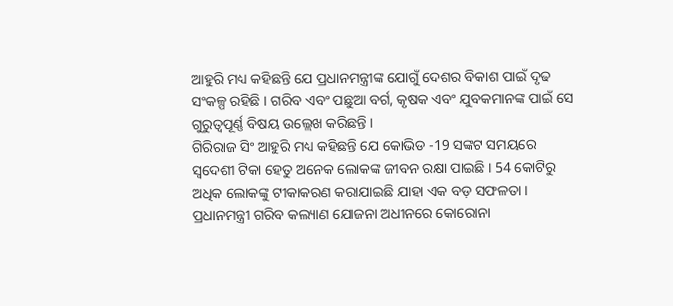ଆହୁରି ମଧ୍ୟ କହିଛନ୍ତି ଯେ ପ୍ରଧାନମନ୍ତ୍ରୀଙ୍କ ଯୋଗୁଁ ଦେଶର ବିକାଶ ପାଇଁ ଦୃଢ ସଂକଳ୍ପ ରହିଛି । ଗରିବ ଏବଂ ପଛୁଆ ବର୍ଗ, କୃଷକ ଏବଂ ଯୁବକମାନଙ୍କ ପାଇଁ ସେ ଗୁରୁତ୍ବପୂର୍ଣ୍ଣ ବିଷୟ ଉଲ୍ଲେଖ କରିଛନ୍ତି ।
ଗିରିରାଜ ସିଂ ଆହୁରି ମଧ୍ୟ କହିଛନ୍ତି ଯେ କୋଭିଡ -19 ସଙ୍କଟ ସମୟରେ ସ୍ବଦେଶୀ ଟିକା ହେତୁ ଅନେକ ଲୋକଙ୍କ ଜୀବନ ରକ୍ଷା ପାଇଛି । 54 କୋଟିରୁ ଅଧିକ ଲୋକଙ୍କୁ ଟୀକାକରଣ କରାଯାଇଛି ଯାହା ଏକ ବଡ଼ ସଫଳତା । ପ୍ରଧାନମନ୍ତ୍ରୀ ଗରିବ କଲ୍ୟାଣ ଯୋଜନା ଅଧୀନରେ କୋରୋନା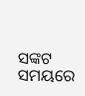ସଙ୍କଟ ସମୟରେ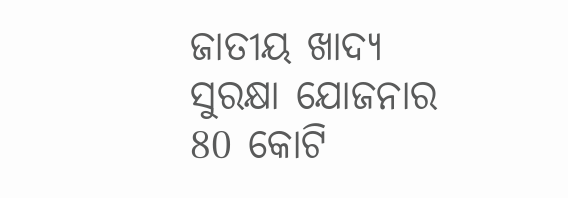ଜାତୀୟ ଖାଦ୍ୟ ସୁରକ୍ଷା ଯୋଜନାର 80 କୋଟି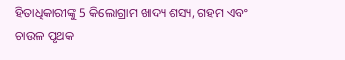ହିତାଧିକାରୀଙ୍କୁ 5 କିଲୋଗ୍ରାମ ଖାଦ୍ୟ ଶସ୍ୟ, ଗହମ ଏବଂ ଚାଉଳ ପୃଥକ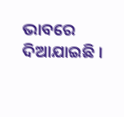ଭାବରେ ଦିଆଯାଇଛି ।